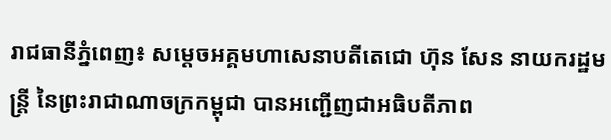រាជធានីភ្នំពេញ៖ សម្តេចអគ្គមហាសេនាបតីតេជោ ហ៊ុន សែន នាយករដ្ឋមន្ត្រី នៃព្រះរាជាណាចក្រកម្ពុជា បានអញ្ជើញជាអធិបតីភាព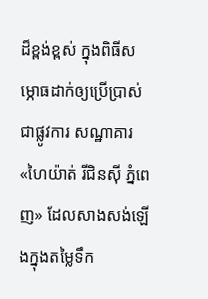ដ៏ខ្ពង់ខ្ពស់ ក្នុងពិធីសម្ភោធដាក់ឲ្យប្រើប្រាស់ជាផ្លូវការ សណ្ឋាគារ «ហៃយ៉ាត់ រីជិនស៊ី ភ្នំពេញ» ដែលសាងសង់ឡើងក្នុងតម្លៃទឹក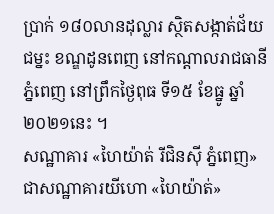ប្រាក់ ១៨០លានដុល្លារ ស្ថិតសង្កាត់ជ័យជម្នះ ខណ្ឌដូនពេញ នៅកណ្តាលរាជធានីភ្នំពេញ នៅព្រឹកថ្ងៃពុធ ទី១៥ ខែធ្នូ ឆ្នាំ២០២១នេះ ។
សណ្ឋាគារ «ហៃយ៉ាត់ រីជិនស៊ី ភ្នំពេញ» ជាសណ្ឋាគារយីហោ «ហៃយ៉ាត់»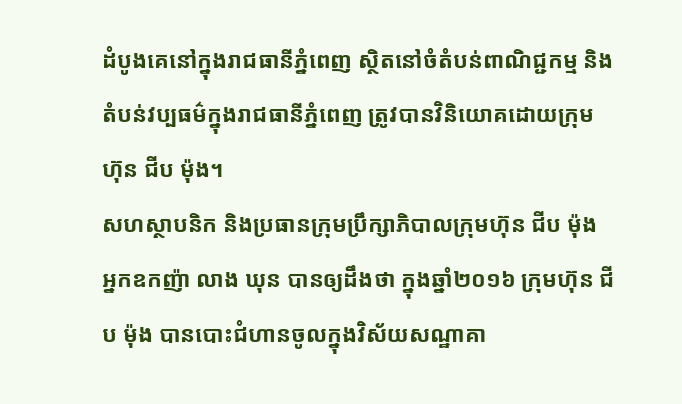ដំបូងគេនៅក្នុងរាជធានីភ្នំពេញ ស្ថិតនៅចំតំបន់ពាណិជ្ជកម្ម និងតំបន់វប្បធម៌ក្នុងរាជធានីភ្នំពេញ ត្រូវបានវិនិយោគដោយក្រុមហ៊ុន ជីប ម៉ុង។
សហស្ថាបនិក និងប្រធានក្រុមប្រឹក្សាភិបាលក្រុមហ៊ុន ជីប ម៉ុង អ្នកឧកញ៉ា លាង ឃុន បានឲ្យដឹងថា ក្នុងឆ្នាំ២០១៦ ក្រុមហ៊ុន ជីប ម៉ុង បានបោះជំហានចូលក្នុងវិស័យសណ្ឋាគា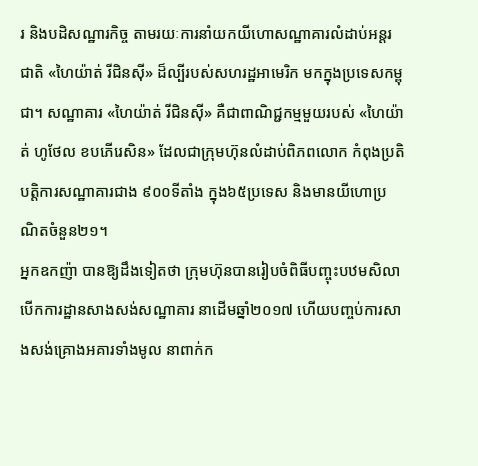រ និងបដិសណ្ឋារកិច្ច តាមរយៈការនាំយកយីហោសណ្ឋាគារលំដាប់អន្តរជាតិ «ហៃយ៉ាត់ រីជិនស៊ី» ដ៏ល្បីរបស់សហរដ្ឋអាមេរិក មកក្នុងប្រទេសកម្ពុជា។ សណ្ឋាគារ «ហៃយ៉ាត់ រីជិនស៊ី» គឺជាពាណិជ្ជកម្មមួយរបស់ «ហៃយ៉ាត់ ហូថែល ខបភើរេសិន» ដែលជាក្រុមហ៊ុនលំដាប់ពិភពលោក កំពុងប្រតិបត្តិការសណ្ឋាគារជាង ៩០០ទីតាំង ក្នុង៦៥ប្រទេស និងមានយីហោប្រណិតចំនួន២១។
អ្នកឧកញ៉ា បានឱ្យដឹងទៀតថា ក្រុមហ៊ុនបានរៀបចំពិធីបញ្ចុះបឋមសិលា បើកការដ្ឋានសាងសង់សណ្ឋាគារ នាដើមឆ្នាំ២០១៧ ហើយបញ្ចប់ការសាងសង់គ្រោងអគារទាំងមូល នាពាក់ក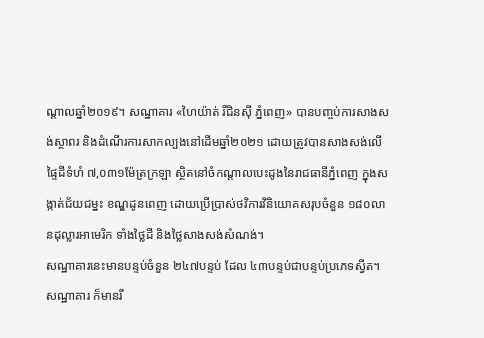ណ្តាលឆ្នាំ២០១៩។ សណ្ឋាគារ «ហៃយ៉ាត់ រីជិនស៊ី ភ្នំពេញ» បានបញ្ចប់ការសាងសង់ស្ថាពរ និងដំណើរការសាកល្បងនៅដើមឆ្នាំ២០២១ ដោយត្រូវបានសាងសង់លើផ្ទៃដីទំហំ ៧,០៣១ម៉ែត្រក្រឡា ស្ថិតនៅចំកណ្ដាលបេះដូងនៃរាជធានីភ្នំពេញ ក្នុងសង្កាត់ជ័យជម្នះ ខណ្ឌដូនពេញ ដោយប្រើប្រាស់ថវិការវិនិយោគសរុបចំនួន ១៨០លានដុល្លារអាមេរិក ទាំងថ្លៃដី និងថ្លៃសាងសង់សំណង់។
សណ្ឋាគារនេះមានបន្ទប់ចំនួន ២៤៧បន្ទប់ ដែល ៤៣បន្ទប់ជាបន្ទប់ប្រភេទស្វីត។ សណ្ឋាគារ ក៏មានរី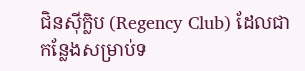ជិនស៊ីក្លិប (Regency Club) ដែលជាកន្លែងសម្រាប់ទ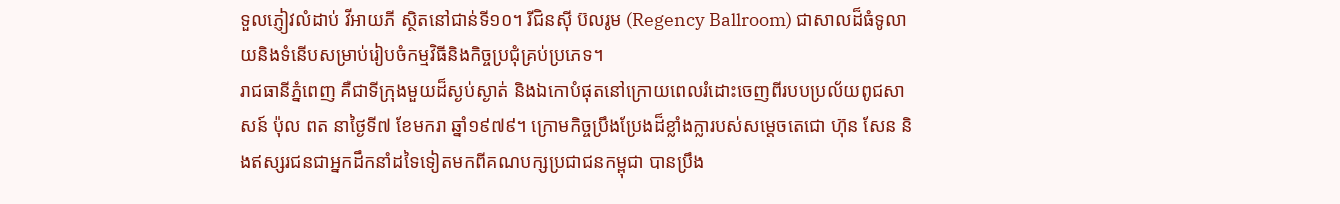ទួលភ្ញៀវលំដាប់ វីអាយភី ស្ថិតនៅជាន់ទី១០។ រីជិនស៊ី ប៊លរូម (Regency Ballroom) ជាសាលដ៏ធំទូលាយនិងទំនើបសម្រាប់រៀបចំកម្មវិធីនិងកិច្ចប្រជុំគ្រប់ប្រភេទ។
រាជធានីភ្នំពេញ គឺជាទីក្រុងមួយដ៏ស្ងប់ស្ងាត់ និងឯកោបំផុតនៅក្រោយពេលរំដោះចេញពីរបបប្រល័យពូជសាសន៍ ប៉ុល ពត នាថ្ងៃទី៧ ខែមករា ឆ្នាំ១៩៧៩។ ក្រោមកិច្ចប្រឹងប្រែងដ៏ខ្លាំងក្លារបស់សម្តេចតេជោ ហ៊ុន សែន និងឥស្សរជនជាអ្នកដឹកនាំដទៃទៀតមកពីគណបក្សប្រជាជនកម្ពុជា បានប្រឹង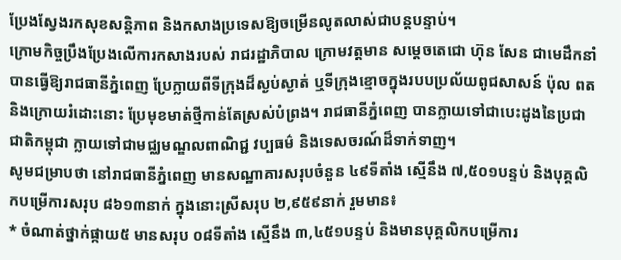ប្រែងស្វែងរកសុខសន្តិភាព និងកសាងប្រទេសឱ្យចម្រើនលូតលាស់ជាបន្តបន្ទាប់។
ក្រោមកិច្ចប្រឹងប្រែងលើការកសាងរបស់ រាជរដ្ឋាភិបាល ក្រោមវត្តមាន សម្តេចតេជោ ហ៊ុន សែន ជាមេដឹកនាំ បានធ្វើឱ្យរាជធានីភ្នំពេញ ប្រែក្លាយពីទីក្រុងដ៏ស្ងប់ស្ងាត់ ឬទីក្រុងខ្មោចក្នុងរបបប្រល័យពូជសាសន៍ ប៉ុល ពត និងក្រោយរំដោះនោះ ប្រែមុខមាត់ថ្មីកាន់តែស្រស់បំព្រង។ រាជធានីភ្នំពេញ បានក្លាយទៅជាបេះដូងនៃប្រជាជាតិកម្ពុជា ក្លាយទៅជាមជ្ឈមណ្ឌលពាណិជ្ជ វប្បធម៌ និងទេសចរណ៍ដ៏ទាក់ទាញ។
សូមជម្រាបថា នៅរាជធានីភ្នំពេញ មានសណ្ឋាគារសរុបចំនួន ៤៩ទីតាំង ស្មើនឹង ៧,៥០១បន្ទប់ និងបុគ្គលិកបម្រើការសរុប ៨៦១៣នាក់ ក្នុងនោះស្រីសរុប ២,៩៥៩នាក់ រួមមាន៖
* ចំណាត់ថ្នាក់ផ្កាយ៥ មានសរុប ០៨ទីតាំង ស្មើនឹង ៣,៤៥១បន្ទប់ និងមានបុគ្គលិកបម្រើការ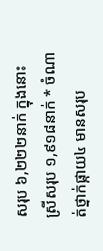សរុប ៦,២២២នាក់ ក្នុងនោះស្រីសរុប ១,៩១៨នាក់ * ចំណាត់ថ្នាក់ផ្កាយ៤ មានសរុប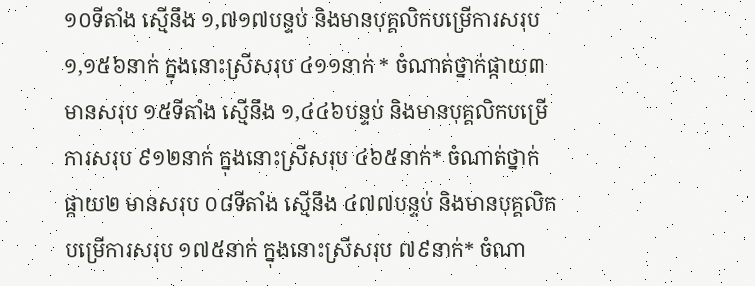១០ទីតាំង ស្មើនឹង ១,៧១៧បន្ទប់ និងមានបុគ្គលិកបម្រើការសរុប ១,១៥៦នាក់ ក្នុងនោះស្រីសរុប ៤១១នាក់ * ចំណាត់ថ្នាក់ផ្កាយ៣ មានសរុប ១៥ទីតាំង ស្មើនឹង ១,៤៤៦បន្ទប់ និងមានបុគ្គលិកបម្រើការសរុប ៩១២នាក់ ក្នុងនោះស្រីសរុប ៤៦៥នាក់* ចំណាត់ថ្នាក់ផ្កាយ២ មានសរុប ០៨ទីតាំង ស្មើនឹង ៤៧៧បន្ទប់ និងមានបុគ្គលិកបម្រើការសរុប ១៧៥នាក់ ក្នុងនោះស្រីសរុប ៧៩នាក់* ចំណា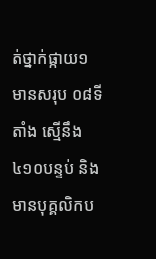ត់ថ្នាក់ផ្កាយ១ មានសរុប ០៨ទីតាំង ស្មើនឹង ៤១០បន្ទប់ និងមានបុគ្គលិកប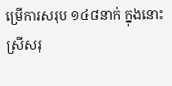ម្រើការសរុប ១៤៨នាក់ ក្នុងនោះស្រីសរុ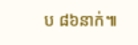ប ៨៦នាក់៕